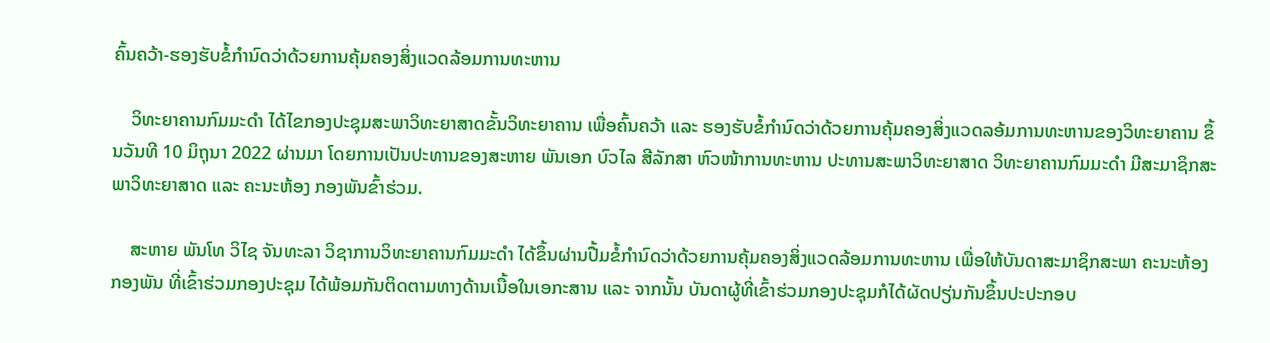ຄົ້ນຄວ້າ-ຮອງຮັບຂໍ້ກຳນົດວ່າດ້ວຍການຄຸ້ມຄອງສິ່ງແວດລ້ອມການທະຫານ

    ວິທະຍາຄານກົມມະດຳ ໄດ້ໄຂກອງປະຊຸມສະພາວິທະຍາສາດຂັ້ນວິທະຍາຄານ ເພື່ອຄົ້ນຄວ້າ ແລະ ຮອງຮັບຂໍ້ກຳນົດວ່າດ້ວຍການຄຸ້ມຄອງສິ່ງແວດລອ້ມການທະຫານຂອງວິທະຍາຄານ ຂຶ້ນວັນທີ 10 ມິຖຸນາ 2022 ຜ່ານມາ ໂດຍການເປັນປະທານຂອງສະຫາຍ ພັນເອກ ບົວໄລ ສີລັກສາ ຫົວໜ້າການທະຫານ ປະທານສະພາວິທະຍາສາດ ວິທະຍາຄານກົມມະດຳ ມີສະມາຊິກສະພາວິທະຍາສາດ ແລະ ຄະນະຫ້ອງ ກອງພັນຂົ້າຮ່ວມ.

    ສະຫາຍ ພັນໂທ ວິໄຊ ຈັນທະລາ ວິຊາການວິທະຍາຄານກົມມະດຳ ໄດ້ຂຶ້ນຜ່ານປື້ມຂໍ້ກຳນົດວ່າດ້ວຍການຄຸ້ມຄອງສິ່ງແວດລ້ອມການທະຫານ ເພື່ອໃຫ້ບັນດາສະມາຊິກສະພາ ຄະນະຫ້ອງ ກອງພັນ ທີ່ເຂົ້າຮ່ວມກອງປະຊຸມ ໄດ້ພ້ອມກັນຕິດຕາມທາງດ້ານເນື້ອໃນເອກະສານ ແລະ ຈາກນັ້ນ ບັນດາຜູ້ທີ່ເຂົ້າຮ່ວມກອງປະຊຸມກໍໄດ້ຜັດປຽ່ນກັນຂຶ້ນປະປະກອບ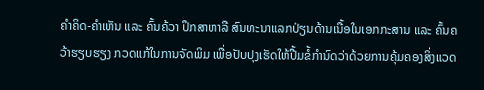ຄຳຄິດ-ຄຳເຫັນ ແລະ ຄົ້ນຄ້ວາ ປຶກສາຫາລື ສົນທະນາແລກປ່ຽນດ້ານເນື້ອໃນເອກກະສານ ແລະ ຄົ້ນຄວ້າຮຽບຮຽງ ກວດແກ້ໃນການຈັດພິມ ເພື່ອປັບປຸງເຮັດໃຫ້ປື້ມຂໍ້ກຳນົດວ່າດ້ວຍການຄຸ້ມຄອງສິ່ງແວດ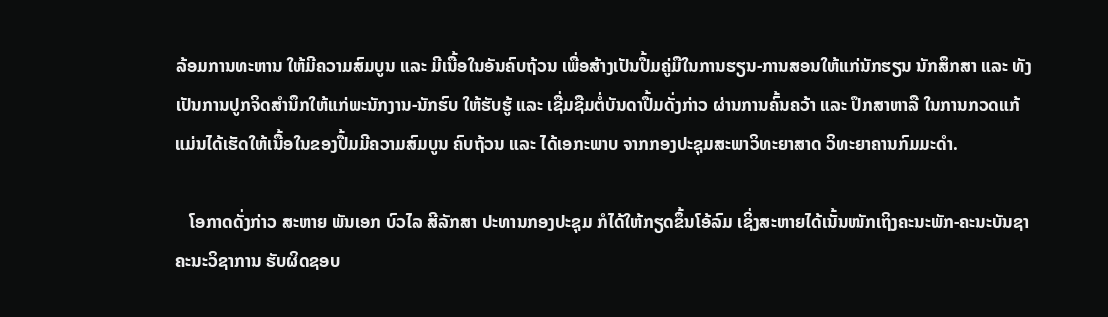ລ້ອມການທະຫານ ໃຫ້ມີຄວາມສົມບູນ ແລະ ມີເນື້ອໃນອັນຄົບຖ້ວນ ເພື່ອສ້າງເປັນປື້ມຄູ່ມືໃນການຮຽນ-ການສອນໃຫ້ແກ່ນັກຮຽນ ນັກສຶກສາ ແລະ ທັງເປັນການປູກຈິດສຳນຶກໃຫ້ແກ່ພະນັກງານ-ນັກຮົບ ໃຫ້ຮັບຮູ້ ແລະ ເຊື່ມຊືມຕໍ່ບັນດາປື້ມດັ່ງກ່າວ ຜ່ານການຄົ້ນຄວ້າ ແລະ ປຶກສາຫາລື ໃນການກວດແກ້ ແມ່ນໄດ້ເຮັດໃຫ້ເນື້ອໃນຂອງປື້ມມີຄວາມສົມບູນ ຄົບຖ້ວນ ແລະ ໄດ້ເອກະພາບ ຈາກກອງປະຊຸມສະພາວິທະຍາສາດ ວິທະຍາຄານກົມມະດຳ.

   ໂອກາດດັ່ງກ່າວ ສະຫາຍ ພັນເອກ ບົວໄລ ສີລັກສາ ປະທານກອງປະຊຸມ ກໍໄດ້ໃຫ້ກຽດຂຶ້ນໂອ້ລົມ ເຊິ່ງສະຫາຍໄດ້ເນັ້ນໜັກເຖິງຄະນະພັກ-ຄະນະບັນຊາ ຄະນະວິຊາການ ຮັບຜິດຊອບ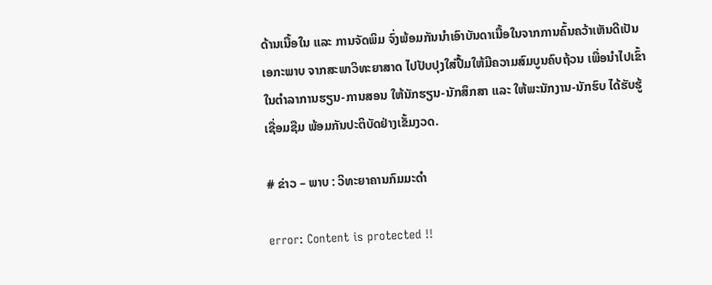ດ້ານເນື້ອໃນ ແລະ ການຈັດພິມ ຈົ່ງພ້ອມກັນນຳເອົາບັນດາເນື້ອໃນຈາກການຄົ້ນຄວ້າເຫັນດີເປັນເອກະພາບ ຈາກສະພາວິທະຍາສາດ ໄປປັບປຸງໃສ່ປື້ມໃຫ້ມີຄວາມສົມບູນຄົບຖ້ວນ ເພື່ອນຳໄປເຂົ້າໃນຕຳລາການຮຽນ-ການສອນ ໃຫ້ນັກຮຽນ-ນັກສຶກສາ ແລະ ໃຫ້ພະນັກງານ-ນັກຮົບ ໄດ້ຮັບຮູ້ ເຊື່ອມຊືມ ພ້ອມກັນປະຕິບັດຢ່າງເຂັ້ມງວດ.

# ຂ່າວ – ພາບ : ວິທະຍາຄານກົມມະດໍາ

error: Content is protected !!